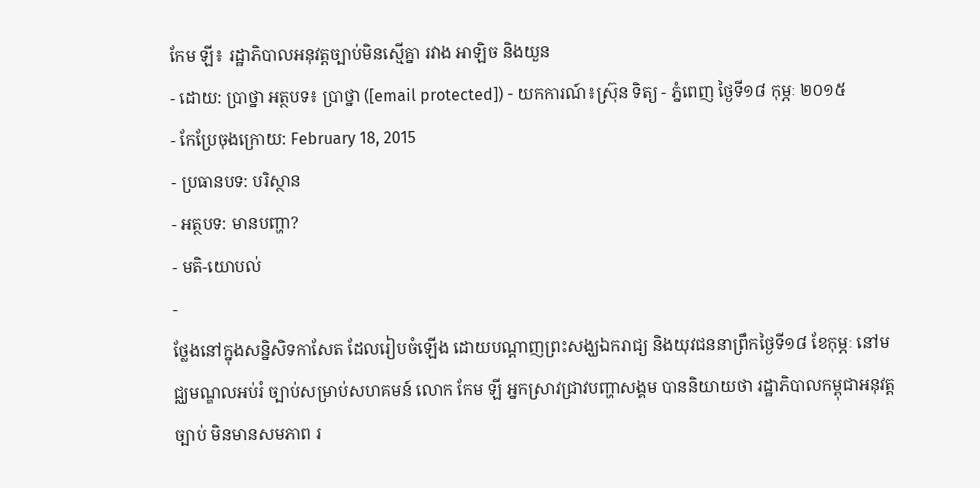កែម ឡី៖ រដ្ឋាភិបាលអនុវត្តច្បាប់មិនស្មើគ្នា រវាង អាឡិច និងយួន
- ដោយ: ប្រាថ្នា អត្ថបទ៖ ប្រាថ្នា ([email protected]) - យកការណ៍៖ស្រ៊ុន ទិត្យ - ភ្នំពេញ ថ្ងៃទី១៨ កុម្ភៈ ២០១៥
- កែប្រែចុងក្រោយ: February 18, 2015
- ប្រធានបទ: បរិស្ថាន
- អត្ថបទ: មានបញ្ហា?
- មតិ-យោបល់
-
ថ្លែងនៅក្នុងសន្និសិទកាសែត ដែលរៀបចំឡើង ដោយបណ្តាញព្រះសង្ឃឯករាជ្យ និងយុវជននាព្រឹកថ្ងៃទី១៨ ខែកុម្ភៈ នៅមជ្ឈមណ្ឌលអប់រំ ច្បាប់សម្រាប់សហគមន៍ លោក កែម ឡី អ្នកស្រាវជ្រាវបញ្ហាសង្គម បាននិយាយថា រដ្ឋាភិបាលកម្ពុជាអនុវត្តច្បាប់ មិនមានសមភាព រ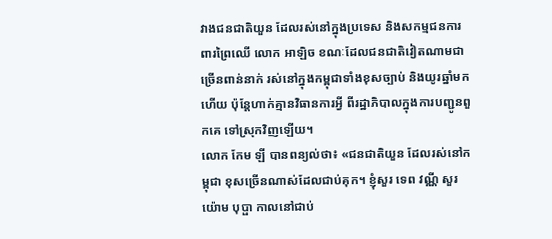វាងជនជាតិយួន ដែលរស់នៅក្នុងប្រទេស និងសកម្មជនការពារព្រៃឈើ លោក អាឡិច ខណៈដែលជនជាតិវៀតណាមជាច្រើនពាន់នាក់ រស់នៅក្នុងកម្ពុជាទាំងខុសច្បាប់ និងយូរឆ្នាំមកហើយ ប៉ុន្តែហាក់គ្មានវិធានការអ្វី ពីរដ្ឋាភិបាលក្នុងការបញ្ជូនពួកគេ ទៅស្រុកវិញឡើយ។
លោក កែម ឡី បានពន្យល់ថា៖ «ជនជាតិយួន ដែលរស់នៅកម្ពុជា ខុសច្រើនណាស់ដែលជាប់គុក។ ខ្ញុំសួរ ទេព វណ្ណី សួរ យ៉ោម បុប្ផា កាលនៅជាប់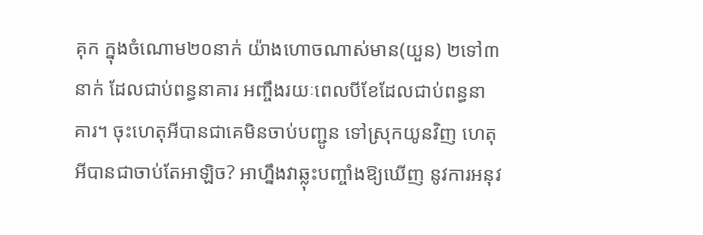គុក ក្នុងចំណោម២០នាក់ យ៉ាងហោចណាស់មាន(យួន) ២ទៅ៣នាក់ ដែលជាប់ពន្ធនាគារ អញ្ចឹងរយៈពេលបីខែដែលជាប់ពន្ធនាគារ។ ចុះហេតុអីបានជាគេមិនចាប់បញ្ជូន ទៅស្រុកយូនវិញ ហេតុអីបានជាចាប់តែអាឡិច? អាហ្នឹងវាឆ្លុះបញ្ចាំងឱ្យឃើញ នូវការអនុវ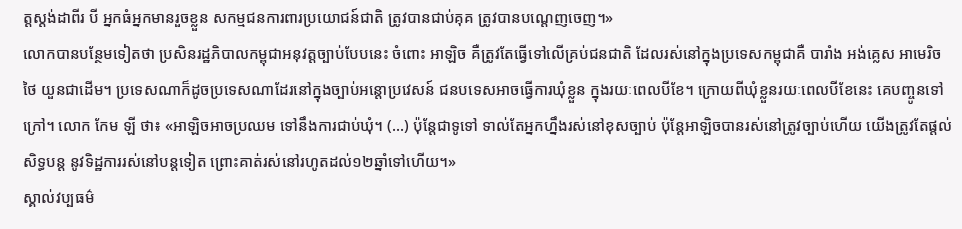ត្តស្តង់ដាពីរ បី អ្នកធំអ្នកមានរួចខ្លួន សកម្មជនការពារប្រយោជន៍ជាតិ ត្រូវបានជាប់គុគ ត្រូវបានបណ្តេញចេញ។»
លោកបានបន្ថែមទៀតថា ប្រសិនរដ្ឋភិបាលកម្ពុជាអនុវត្តច្បាប់បែបនេះ ចំពោះ អាឡិច គឺត្រូវតែធ្វើទៅលើគ្រប់ជនជាតិ ដែលរស់នៅក្នុងប្រទេសកម្ពុជាគឺ បារាំង អង់គ្លេស អាមេរិច ថៃ យួនជាដើម។ ប្រទេសណាក៏ដូចប្រទេសណាដែរនៅក្នុងច្បាប់អន្តោប្រវេសន៍ ជនបទេសអាចធ្វើការឃុំខ្លួន ក្នុងរយៈពេលបីខែ។ ក្រោយពីឃុំខ្លួនរយៈពេលបីខែនេះ គេបញ្ចូនទៅក្រៅ។ លោក កែម ឡី ថា៖ «អាឡិចអាចប្រឈម ទៅនឹងការជាប់ឃុំ។ (...) ប៉ុន្តែជាទូទៅ ទាល់តែអ្នកហ្នឹងរស់នៅខុសច្បាប់ ប៉ុន្តែអាឡិចបានរស់នៅត្រូវច្បាប់ហើយ យើងត្រូវតែផ្តល់សិទ្ធបន្ត នូវទិដ្ឋការរស់នៅបន្តទៀត ព្រោះគាត់រស់នៅរហូតដល់១២ឆ្នាំទៅហើយ។»
ស្គាល់វប្បធម៌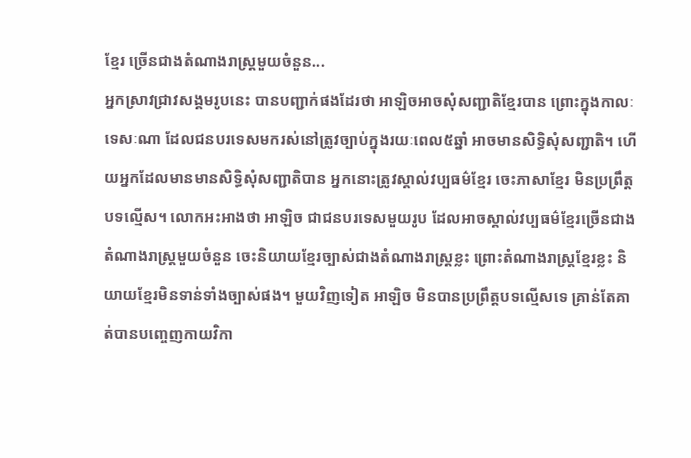ខ្មែរ ច្រើនជាងតំណាងរាស្រ្តមួយចំនួន...
អ្នកស្រាវជ្រាវសង្គមរូបនេះ បានបញ្ជាក់ផងដែរថា អាឡិចអាចសុំសញ្ជាតិខ្មែរបាន ព្រោះក្នុងកាលៈទេសៈណា ដែលជនបរទេសមករស់នៅត្រូវច្បាប់ក្នុងរយៈពេល៥ឆ្នាំ អាចមានសិទ្ធិសុំសញ្ជាតិ។ ហើយអ្នកដែលមានមានសិទ្ធិសុំសញ្ជាតិបាន អ្នកនោះត្រូវស្គាល់វប្បធម៌ខ្មែរ ចេះភាសាខ្មែរ មិនប្រព្រឹត្តបទល្មើស។ លោកអះអាងថា អាឡិច ជាជនបរទេសមួយរូប ដែលអាចស្គាល់វប្បធម៌ខ្មែរច្រើនជាងតំណាងរាស្រ្តមួយចំនួន ចេះនិយាយខ្មែរច្បាស់ជាងតំណាងរាស្រ្តខ្លះ ព្រោះតំណាងរាស្ត្រខ្មែរខ្លះ និយាយខ្មែរមិនទាន់ទាំងច្បាស់ផង។ មួយវិញទៀត អាឡិច មិនបានប្រព្រឹត្តបទល្មើសទេ គ្រាន់តែគាត់បានបញ្ចេញកាយវិកា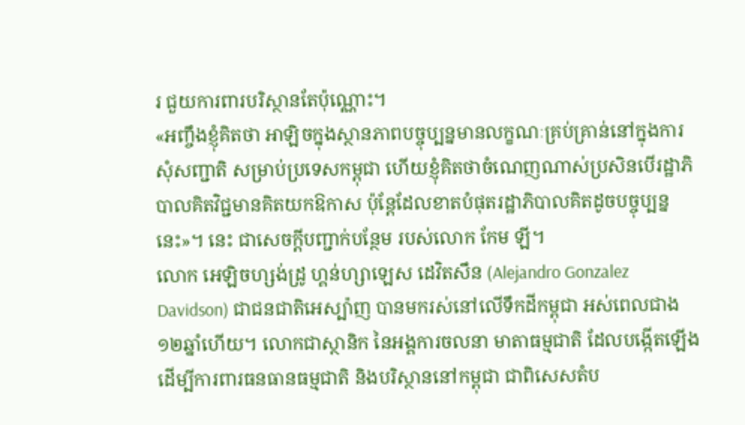រ ជួយការពារបរិស្ថានតែប៉ុណ្ណោះ។
«អញ្ចឹងខ្ញុំគិតថា អាឡិចក្នុងស្ថានភាពបច្ចុប្បន្នមានលក្ខណៈគ្រប់គ្រាន់នៅក្នុងការសុំសញ្ជាតិ សម្រាប់ប្រទេសកម្ពុជា ហើយខ្ញុំគិតថាចំណេញណាស់ប្រសិនបើរដ្ឋាភិបាលគិតវិជ្ជមានគិតយកឱកាស ប៉ុន្តែដែលខាតបំផុតរដ្ឋាភិបាលគិតដូចបច្ចុប្បន្ននេះ»។ នេះ ជាសេចក្ដីបញ្ជាក់បន្ថែម របស់លោក កែម ឡី។
លោក អេឡិចហ្សង់ដ្រូ ហ្គន់ហ្សាឡេស ដេវិតសឹន (Alejandro Gonzalez Davidson) ជាជនជាតិអេស្ប៉ាញ បានមករស់នៅលើទឹកដីកម្ពុជា អស់ពេលជាង១២ឆ្នាំហើយ។ លោកជាស្ថានិក នៃអង្គការចលនា មាតាធម្មជាតិ ដែលបង្កើតឡើងដើម្បីការពារធនធានធម្មជាតិ និងបរិស្ថាននៅកម្ពុជា ជាពិសេសតំប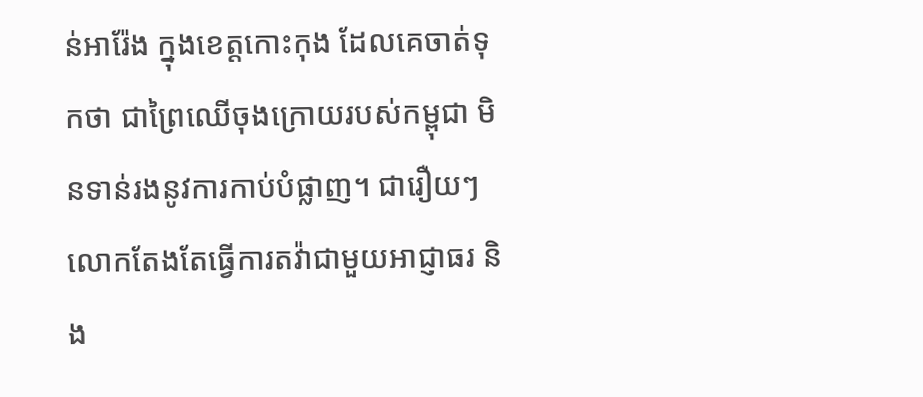ន់អារ៉ែង ក្នុងខេត្តកោះកុង ដែលគេចាត់ទុកថា ជាព្រៃឈើចុងក្រោយរបស់កម្ពុជា មិនទាន់រងនូវការកាប់បំផ្លាញ។ ជារឿយៗ លោកតែងតែធ្វើការតវ៉ាជាមួយអាជ្ញាធរ និង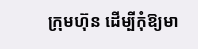ក្រុមហ៊ុន ដើម្បីកុំឱ្យមា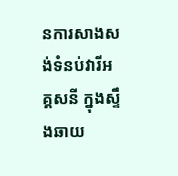នការសាងសង់ទំនប់វារីអគ្គសនី ក្នុងស្ទឹងឆាយ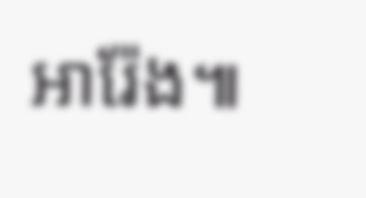អារ៉ែង៕